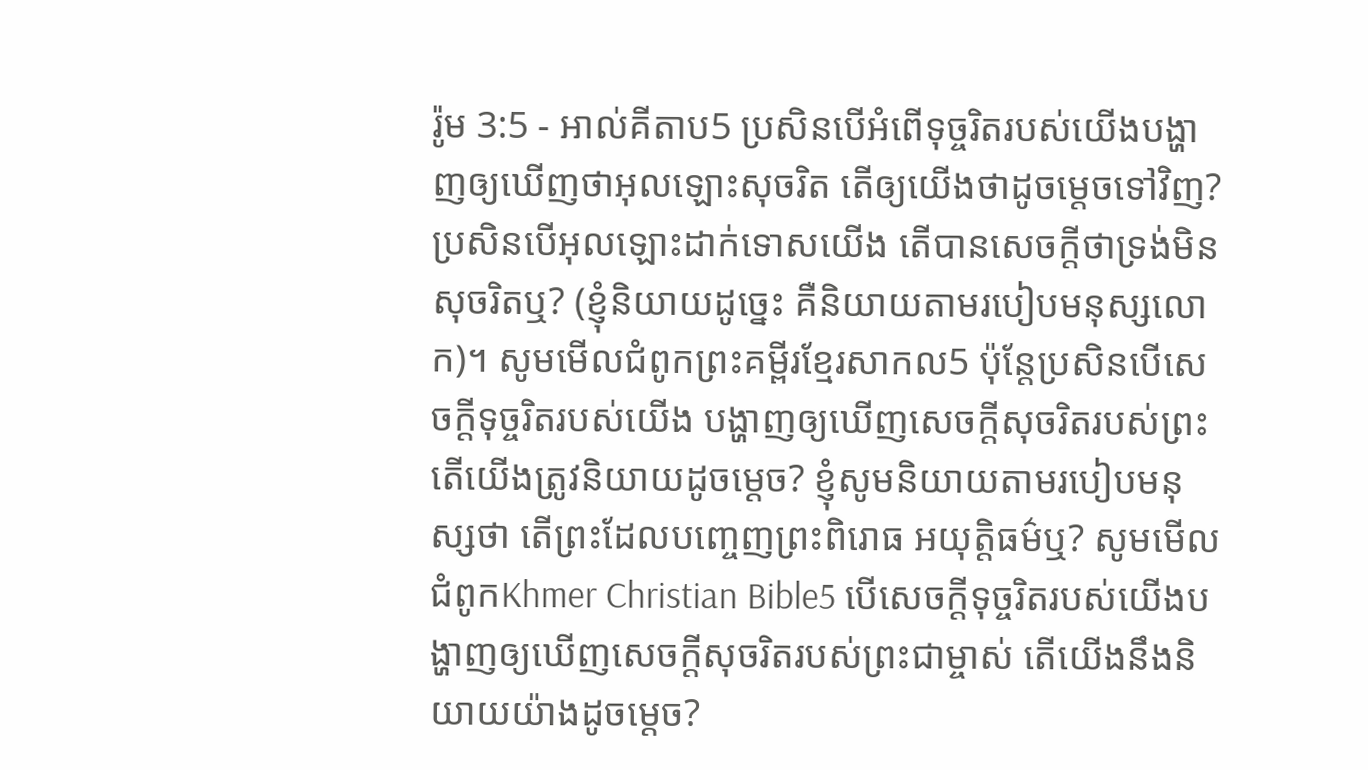រ៉ូម 3:5 - អាល់គីតាប5 ប្រសិនបើអំពើទុច្ចរិតរបស់យើងបង្ហាញឲ្យឃើញថាអុលឡោះសុចរិត តើឲ្យយើងថាដូចម្ដេចទៅវិញ? ប្រសិនបើអុលឡោះដាក់ទោសយើង តើបានសេចក្ដីថាទ្រង់មិនសុចរិតឬ? (ខ្ញុំនិយាយដូច្នេះ គឺនិយាយតាមរបៀបមនុស្សលោក)។ សូមមើលជំពូកព្រះគម្ពីរខ្មែរសាកល5 ប៉ុន្តែប្រសិនបើសេចក្ដីទុច្ចរិតរបស់យើង បង្ហាញឲ្យឃើញសេចក្ដីសុចរិតរបស់ព្រះ តើយើងត្រូវនិយាយដូចម្ដេច? ខ្ញុំសូមនិយាយតាមរបៀបមនុស្សថា តើព្រះដែលបញ្ចេញព្រះពិរោធ អយុត្តិធម៌ឬ? សូមមើលជំពូកKhmer Christian Bible5 បើសេចក្ដីទុច្ចរិតរបស់យើងបង្ហាញឲ្យឃើញសេចក្ដីសុចរិតរបស់ព្រះជាម្ចាស់ តើយើងនឹងនិយាយយ៉ាងដូចម្ដេច?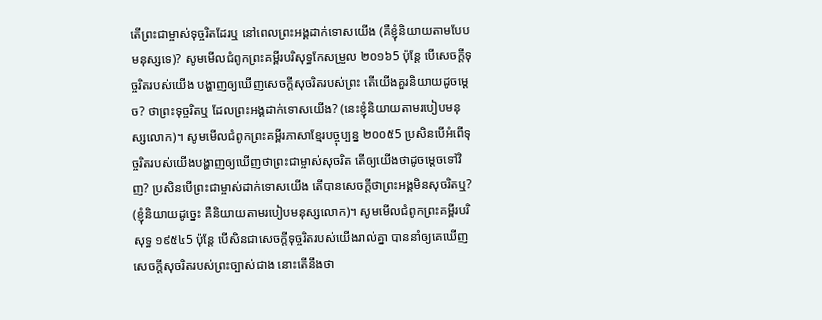តើព្រះជាម្ចាស់ទុច្ចរិតដែរឬ នៅពេលព្រះអង្គដាក់ទោសយើង (គឺខ្ញុំនិយាយតាមបែបមនុស្សទេ)? សូមមើលជំពូកព្រះគម្ពីរបរិសុទ្ធកែសម្រួល ២០១៦5 ប៉ុន្តែ បើសេចក្តីទុច្ចរិតរបស់យើង បង្ហាញឲ្យឃើញសេចក្តីសុចរិតរបស់ព្រះ តើយើងគួរនិយាយដូចម្តេច? ថាព្រះទុច្ចរិតឬ ដែលព្រះអង្គដាក់ទោសយើង? (នេះខ្ញុំនិយាយតាមរបៀបមនុស្សលោក)។ សូមមើលជំពូកព្រះគម្ពីរភាសាខ្មែរបច្ចុប្បន្ន ២០០៥5 ប្រសិនបើអំពើទុច្ចរិតរបស់យើងបង្ហាញឲ្យឃើញថាព្រះជាម្ចាស់សុចរិត តើឲ្យយើងថាដូចម្ដេចទៅវិញ? ប្រសិនបើព្រះជាម្ចាស់ដាក់ទោសយើង តើបានសេចក្ដីថាព្រះអង្គមិនសុចរិតឬ? (ខ្ញុំនិយាយដូច្នេះ គឺនិយាយតាមរបៀបមនុស្សលោក)។ សូមមើលជំពូកព្រះគម្ពីរបរិសុទ្ធ ១៩៥៤5 ប៉ុន្តែ បើសិនជាសេចក្ដីទុច្ចរិតរបស់យើងរាល់គ្នា បាននាំឲ្យគេឃើញសេចក្ដីសុចរិតរបស់ព្រះច្បាស់ជាង នោះតើនឹងថា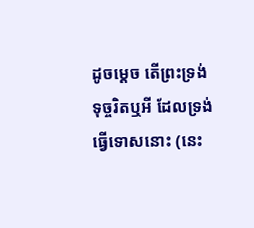ដូចម្តេច តើព្រះទ្រង់ទុច្ចរិតឬអី ដែលទ្រង់ធ្វើទោសនោះ (នេះ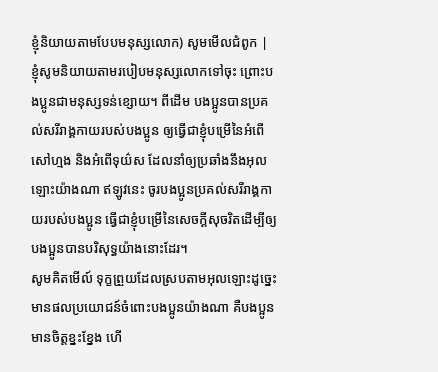ខ្ញុំនិយាយតាមបែបមនុស្សលោក) សូមមើលជំពូក |
ខ្ញុំសូមនិយាយតាមរបៀបមនុស្សលោកទៅចុះ ព្រោះបងប្អូនជាមនុស្សទន់ខ្សោយ។ ពីដើម បងប្អូនបានប្រគល់សរីរាង្គកាយរបស់បងប្អូន ឲ្យធ្វើជាខ្ញុំបម្រើនៃអំពើសៅហ្មង និងអំពើទុយ៌ស ដែលនាំឲ្យប្រឆាំងនឹងអុលឡោះយ៉ាងណា ឥឡូវនេះ ចូរបងប្អូនប្រគល់សរីរាង្គកាយរបស់បងប្អូន ធ្វើជាខ្ញុំបម្រើនៃសេចក្ដីសុចរិតដើម្បីឲ្យបងប្អូនបានបរិសុទ្ធយ៉ាងនោះដែរ។
សូមគិតមើល៍ ទុក្ខព្រួយដែលស្របតាមអុលឡោះដូច្នេះ មានផលប្រយោជន៍ចំពោះបងប្អូនយ៉ាងណា គឺបងប្អូនមានចិត្ដខ្នះខ្នែង ហើ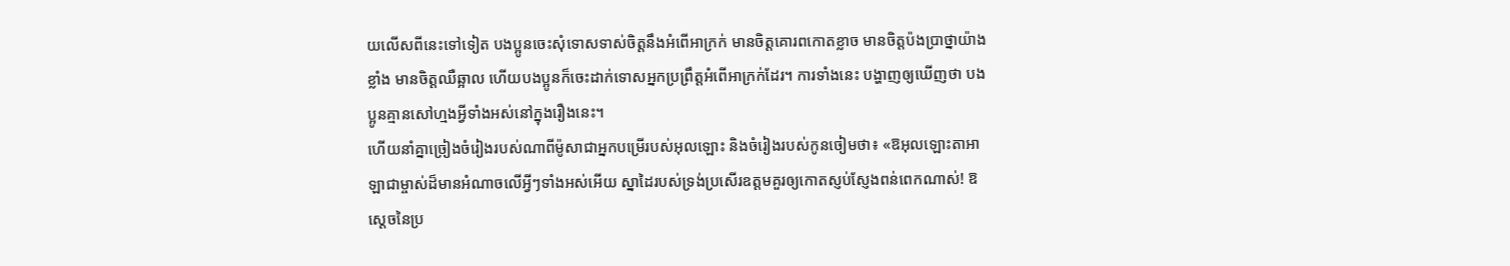យលើសពីនេះទៅទៀត បងប្អូនចេះសុំទោសទាស់ចិត្ដនឹងអំពើអាក្រក់ មានចិត្ដគោរពកោតខ្លាច មានចិត្ដប៉ងប្រាថ្នាយ៉ាងខ្លាំង មានចិត្ដឈឺឆ្អាល ហើយបងប្អូនក៏ចេះដាក់ទោសអ្នកប្រព្រឹត្ដអំពើអាក្រក់ដែរ។ ការទាំងនេះ បង្ហាញឲ្យឃើញថា បងប្អូនគ្មានសៅហ្មងអ្វីទាំងអស់នៅក្នុងរឿងនេះ។
ហើយនាំគ្នាច្រៀងចំរៀងរបស់ណាពីម៉ូសាជាអ្នកបម្រើរបស់អុលឡោះ និងចំរៀងរបស់កូនចៀមថា៖ «ឱអុលឡោះតាអាឡាជាម្ចាស់ដ៏មានអំណាចលើអ្វីៗទាំងអស់អើយ ស្នាដៃរបស់ទ្រង់ប្រសើរឧត្ដមគួរឲ្យកោតស្ញប់ស្ញែងពន់ពេកណាស់! ឱស្តេចនៃប្រ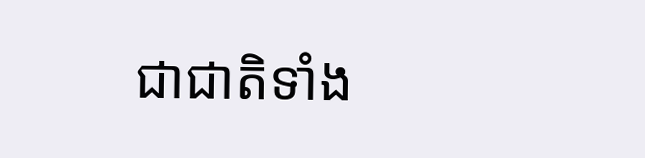ជាជាតិទាំង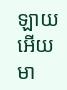ឡាយអើយ មា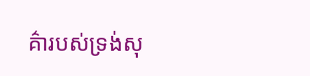គ៌ារបស់ទ្រង់សុ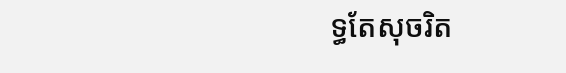ទ្ធតែសុចរិត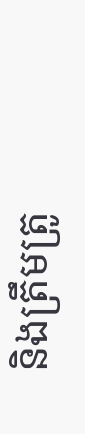និងត្រឹមត្រូ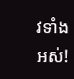វទាំងអស់!